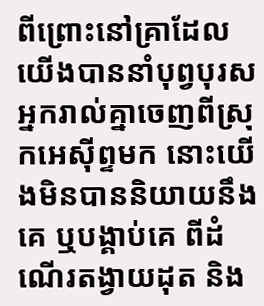ពីព្រោះនៅគ្រាដែលយើងបាននាំបុព្វបុរសអ្នករាល់គ្នាចេញពីស្រុកអេស៊ីព្ទមក នោះយើងមិនបាននិយាយនឹងគេ ឬបង្គាប់គេ ពីដំណើរតង្វាយដុត និង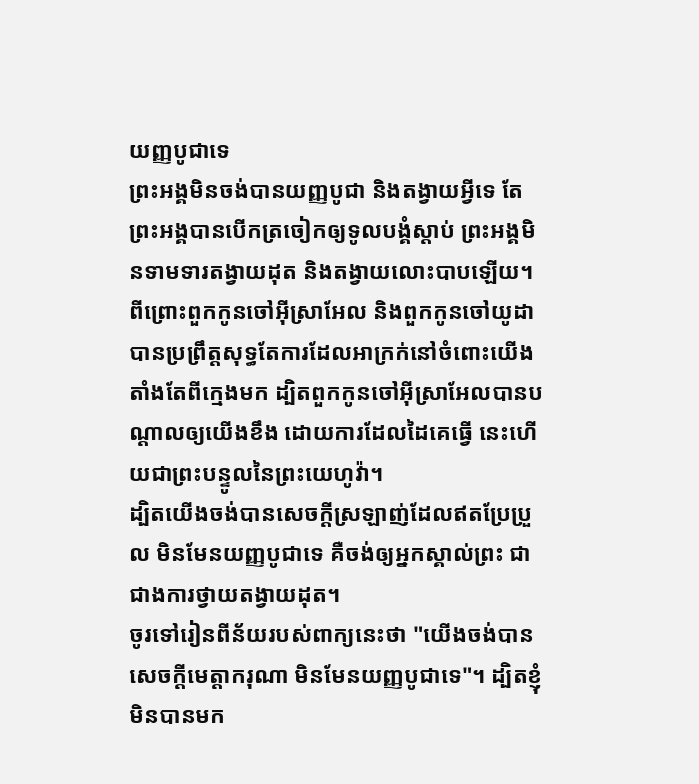យញ្ញបូជាទេ
ព្រះអង្គមិនចង់បានយញ្ញបូជា និងតង្វាយអ្វីទេ តែព្រះអង្គបានបើកត្រចៀកឲ្យទូលបង្គំស្តាប់ ព្រះអង្គមិនទាមទារតង្វាយដុត និងតង្វាយលោះបាបឡើយ។
ពីព្រោះពួកកូនចៅអ៊ីស្រាអែល និងពួកកូនចៅយូដា បានប្រព្រឹត្តសុទ្ធតែការដែលអាក្រក់នៅចំពោះយើង តាំងតែពីក្មេងមក ដ្បិតពួកកូនចៅអ៊ីស្រាអែលបានបណ្ដាលឲ្យយើងខឹង ដោយការដែលដៃគេធ្វើ នេះហើយជាព្រះបន្ទូលនៃព្រះយេហូវ៉ា។
ដ្បិតយើងចង់បានសេចក្ដីស្រឡាញ់ដែលឥតប្រែប្រួល មិនមែនយញ្ញបូជាទេ គឺចង់ឲ្យអ្នកស្គាល់ព្រះ ជាជាងការថ្វាយតង្វាយដុត។
ចូរទៅរៀនពីន័យរបស់ពាក្យនេះថា "យើងចង់បានសេចក្ដីមេត្តាករុណា មិនមែនយញ្ញបូជាទេ"។ ដ្បិតខ្ញុំមិនបានមក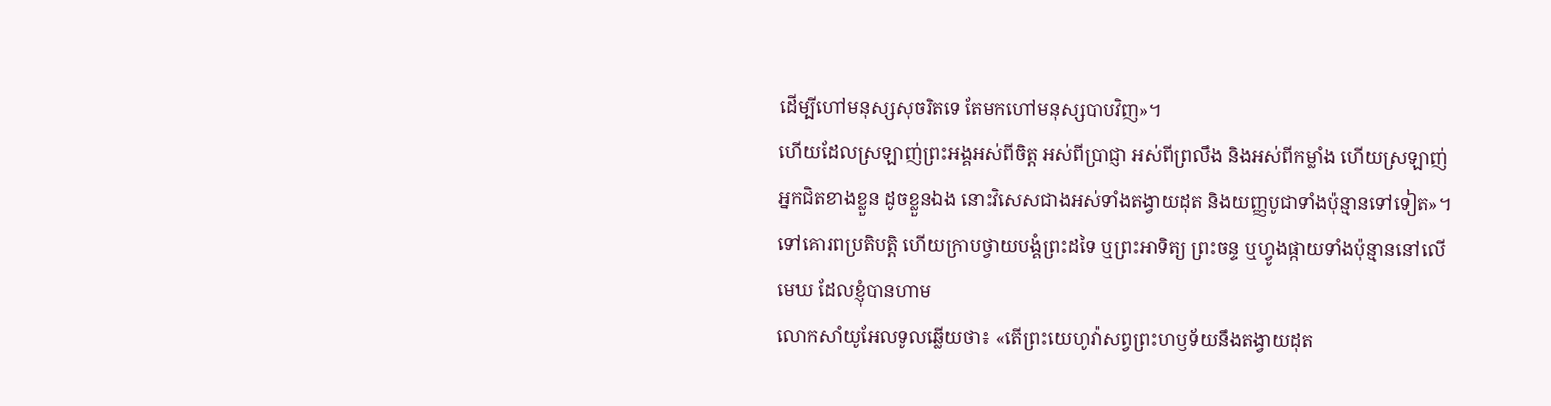ដើម្បីហៅមនុស្សសុចរិតទេ តែមកហៅមនុស្សបាបវិញ»។
ហើយដែលស្រឡាញ់ព្រះអង្គអស់ពីចិត្ត អស់ពីប្រាជ្ញា អស់ពីព្រលឹង និងអស់ពីកម្លាំង ហើយស្រឡាញ់អ្នកជិតខាងខ្លួន ដូចខ្លួនឯង នោះវិសេសជាងអស់ទាំងតង្វាយដុត និងយញ្ញបូជាទាំងប៉ុន្មានទៅទៀត»។
ទៅគោរពប្រតិបត្តិ ហើយក្រាបថ្វាយបង្គំព្រះដទៃ ឬព្រះអាទិត្យ ព្រះចន្ទ ឬហ្វូងផ្កាយទាំងប៉ុន្មាននៅលើមេឃ ដែលខ្ញុំបានហាម
លោកសាំយូអែលទូលឆ្លើយថា៖ «តើព្រះយេហូវ៉ាសព្វព្រះហឫទ័យនឹងតង្វាយដុត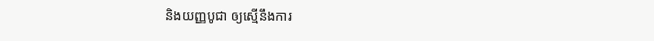និងយញ្ញបូជា ឲ្យស្មើនឹងការ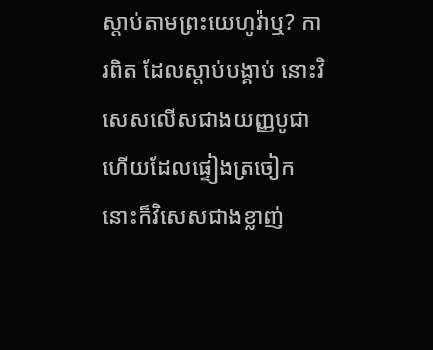ស្តាប់តាមព្រះយេហូវ៉ាឬ? ការពិត ដែលស្តាប់បង្គាប់ នោះវិសេសលើសជាងយញ្ញបូជា ហើយដែលផ្ទៀងត្រចៀក នោះក៏វិសេសជាងខ្លាញ់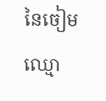នៃចៀមឈ្មោ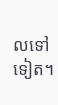លទៅទៀត។